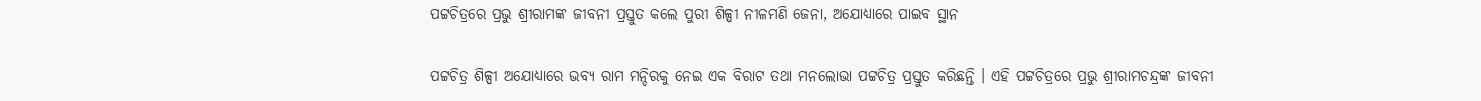ପଟ୍ଟଚିତ୍ରରେ ପ୍ରଭୁ ଶ୍ରୀରାମଙ୍କ ଜୀବନୀ ପ୍ରସ୍ତୁତ କଲେ ପୁରୀ ଶିଳ୍ପୀ ନୀଳମଣି ଜେନା, ଅଯୋଧ୍ୟାରେ ପାଇବ ସ୍ଥାନ

ପଟ୍ଟଚିତ୍ର ଶିଳ୍ପୀ ଅଯୋଧ୍ୟାରେ ଭବ୍ୟ ରାମ ମନ୍ଦିରକୁ ନେଇ ଏକ ବିରାଟ ତଥା ମନଲୋଭା ପଟ୍ଟଚିତ୍ର ପ୍ରସ୍ତୁତ କରିଛନ୍ତି । ଏହି ପଟ୍ଟଚିତ୍ରରେ ପ୍ରଭୁ ଶ୍ରୀରାମଚନ୍ଦ୍ରଙ୍କ ଜୀବନୀ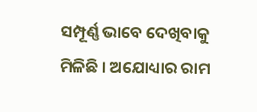ସମ୍ପୂର୍ଣ୍ଣ ଭାବେ ଦେଖିବାକୁ ମିଳିଛି । ଅଯୋଧ୍ୟାର ରାମ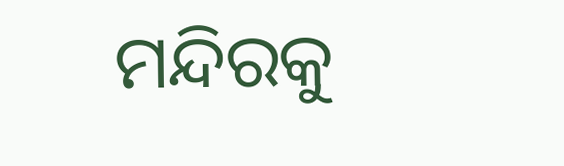ମନ୍ଦିରକୁ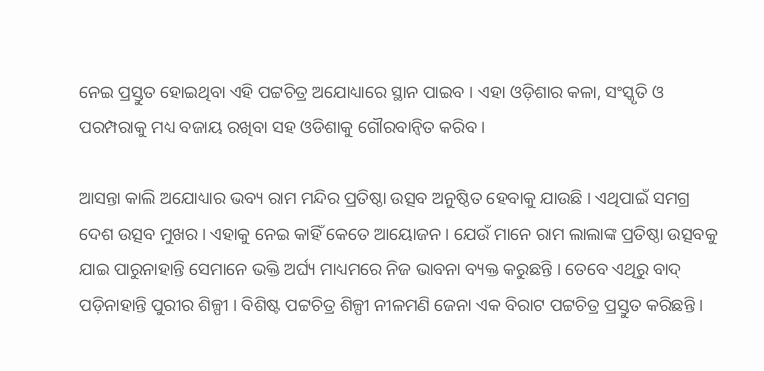ନେଇ ପ୍ରସ୍ତୁତ ହୋଇଥିବା ଏହି ପଟ୍ଟଚିତ୍ର ଅଯୋଧ୍ୟାରେ ସ୍ଥାନ ପାଇବ । ଏହା ଓଡ଼ିଶାର କଳା, ସଂସ୍କୃତି ଓ ପରମ୍ପରାକୁ ମଧ୍ୟ ବଜାୟ ରଖିବା ସହ ଓଡିଶାକୁ ଗୌରବାନ୍ୱିତ କରିବ ।

ଆସନ୍ତା କାଲି ଅଯୋଧ୍ୟାର ଭବ୍ୟ ରାମ ମନ୍ଦିର ପ୍ରତିଷ୍ଠା ଉତ୍ସବ ଅନୁଷ୍ଠିତ ହେବାକୁ ଯାଉଛି । ଏଥିପାଇଁ ସମଗ୍ର ଦେଶ ଉତ୍ସବ ମୁଖର । ଏହାକୁ ନେଇ କାହିଁ କେତେ ଆୟୋଜନ । ଯେଉଁ ମାନେ ରାମ ଲାଲାଙ୍କ ପ୍ରତିଷ୍ଠା ଉତ୍ସବକୁ ଯାଇ ପାରୁନାହାନ୍ତି ସେମାନେ ଭକ୍ତି ଅର୍ଘ୍ୟ ମାଧ୍ୟମରେ ନିଜ ଭାବନା ବ୍ୟକ୍ତ କରୁଛନ୍ତି । ତେବେ ଏଥିରୁ ବାଦ୍ ପଡ଼ିନାହାନ୍ତି ପୁରୀର ଶିଳ୍ପୀ । ବିଶିଷ୍ଟ ପଟ୍ଟଚିତ୍ର ଶିଳ୍ପୀ ନୀଳମଣି ଜେନା ଏକ ବିରାଟ ପଟ୍ଟଚିତ୍ର ପ୍ରସ୍ତୁତ କରିଛନ୍ତି ।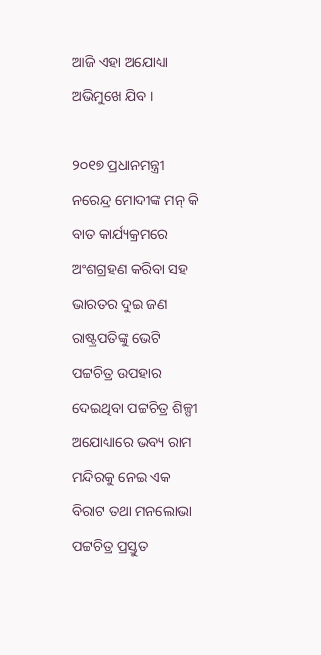ଆଜି ଏହା ଅଯୋଧ୍ୟା ଅଭିମୁଖେ ଯିବ ।

୨୦୧୭ ପ୍ରଧାନମନ୍ତ୍ରୀ ନରେନ୍ଦ୍ର ମୋଦୀଙ୍କ ମନ୍ କି ବାତ କାର୍ଯ୍ୟକ୍ରମରେ ଅଂଶଗ୍ରହଣ କରିବା ସହ ଭାରତର ଦୁଇ ଜଣ ରାଷ୍ଟ୍ରପତିଙ୍କୁ ଭେଟି ପଟ୍ଟଚିତ୍ର ଉପହାର ଦେଇଥିବା ପଟ୍ଟଚିତ୍ର ଶିଳ୍ପୀ ଅଯୋଧ୍ୟାରେ ଭବ୍ୟ ରାମ ମନ୍ଦିରକୁ ନେଇ ଏକ ବିରାଟ ତଥା ମନଲୋଭା ପଟ୍ଟଚିତ୍ର ପ୍ରସ୍ତୁତ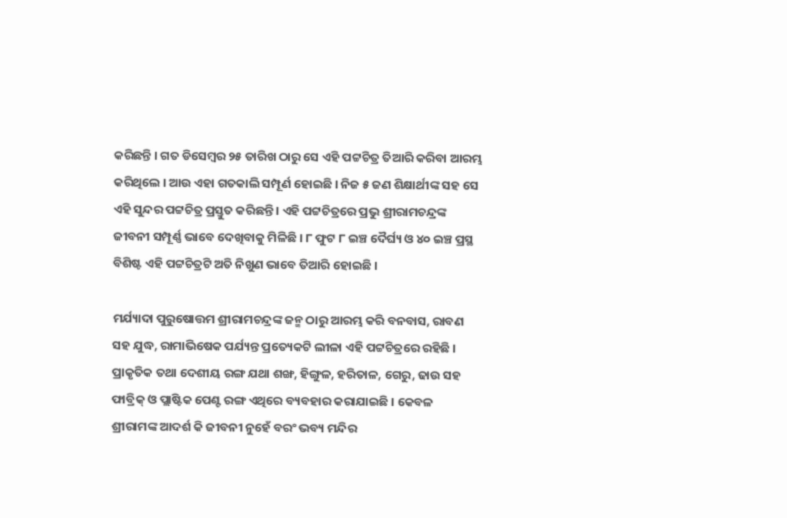କରିଛନ୍ତି । ଗତ ଡିସେମ୍ବର ୨୫ ତାରିଖ ଠାରୁ ସେ ଏହି ପଟ୍ଟଚିତ୍ର ତିଆରି କରିବା ଆରମ୍ଭ କରିଥିଲେ । ଆଉ ଏହା ଗତକାଲି ସମ୍ପୂର୍ଣ ହୋଇଛି । ନିଜ ୫ ଜଣ ଶିକ୍ଷାର୍ଥୀଙ୍କ ସହ ସେ ଏହି ସୁନ୍ଦର ପଟ୍ଟଚିତ୍ର ପ୍ରସ୍ତୁତ କରିଛନ୍ତି । ଏହି ପଟ୍ଟଚିତ୍ରରେ ପ୍ରଭୁ ଶ୍ରୀରାମଚନ୍ଦ୍ରଙ୍କ ଜୀବନୀ ସମ୍ପୂର୍ଣ୍ଣ ଭାବେ ଦେଖିବାକୁ ମିଳିଛି । ୮ ଫୁଟ ୮ ଇଞ୍ଚ ଦୈର୍ଘ୍ୟ ଓ ୪୦ ଇଞ୍ଚ ପ୍ରସ୍ଥ ବିଶିଷ୍ଟ ଏହି ପଟ୍ଟଚିତ୍ରଟି ଅତି ନିଖୁଣ ଭାବେ ତିଆରି ହୋଇଛି ।

ମର୍ଯ୍ୟାଦା ପୁରୁଷୋତ୍ତମ ଶ୍ରୀରାମଚନ୍ଦ୍ରଙ୍କ ଜନ୍ମ ଠାରୁ ଆରମ୍ଭ କରି ବନବାସ, ରାବଣ ସହ ଯୁଦ୍ଧ, ରାମାଭିଷେକ ପର୍ଯ୍ୟନ୍ତ ପ୍ରତ୍ୟେକଟି ଲୀଳା ଏହି ପଟ୍ଟଚିତ୍ରରେ ରହିଛି । ପ୍ରାକୃତିକ ତଥା ଦେଶୀୟ ରଙ୍ଗ ଯଥା ଶଙ୍ଖ, ହିଙ୍ଗୁଳ, ହରିତାଳ, ଗେରୁ, ଢାଉ ସହ ଫାବ୍ରିକ୍ ଓ ପ୍ଲାଷ୍ଟିକ ପେଣ୍ଟ ରଙ୍ଗ ଏଥିରେ ବ୍ୟବହାର କରାଯାଇଛି । କେବଳ ଶ୍ରୀରାମଙ୍କ ଆଦର୍ଶ କି ଜୀବନୀ ନୁହେଁ ବରଂ ଭବ୍ୟ ମନ୍ଦିର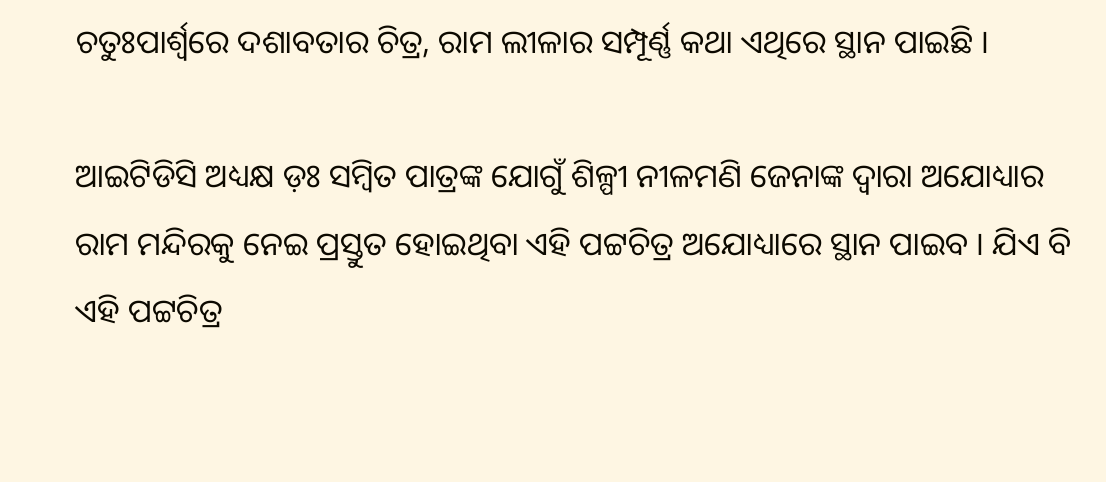ଚତୁଃପାର୍ଶ୍ଵରେ ଦଶାବତାର ଚିତ୍ର, ରାମ ଲୀଳାର ସମ୍ପୂର୍ଣ୍ଣ କଥା ଏଥିରେ ସ୍ଥାନ ପାଇଛି ।

ଆଇଟିଡିସି ଅଧ୍ୟକ୍ଷ ଡ଼ଃ ସମ୍ବିତ ପାତ୍ରଙ୍କ ଯୋଗୁଁ ଶିଳ୍ପୀ ନୀଳମଣି ଜେନାଙ୍କ ଦ୍ଵାରା ଅଯୋଧ୍ୟାର ରାମ ମନ୍ଦିରକୁ ନେଇ ପ୍ରସ୍ତୁତ ହୋଇଥିବା ଏହି ପଟ୍ଟଚିତ୍ର ଅଯୋଧ୍ୟାରେ ସ୍ଥାନ ପାଇବ । ଯିଏ ବି ଏହି ପଟ୍ଟଚିତ୍ର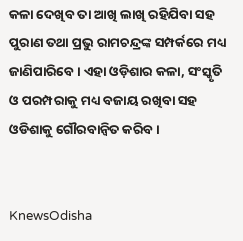କଳା ଦେଖିବ ତା ଆଖି ଲାଖି ରହିଯିବା ସହ ପୁରାଣ ତଥା ପ୍ରଭୁ ରାମଚନ୍ଦ୍ରଙ୍କ ସମ୍ପର୍କରେ ମଧ୍ୟ ଜାଣିପାରିବେ । ଏହା ଓଡ଼ିଶାର କଳା, ସଂସ୍କୃତି ଓ ପରମ୍ପରାକୁ ମଧ୍ୟ ବଜାୟ ରଖିବା ସହ ଓଡିଶାକୁ ଗୌରବାନ୍ୱିତ କରିବ ।


KnewsOdisha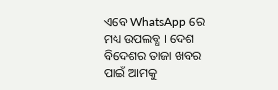ଏବେ WhatsApp ରେ ମଧ୍ୟ ଉପଲବ୍ଧ । ଦେଶ ବିଦେଶର ତାଜା ଖବର ପାଇଁ ଆମକୁ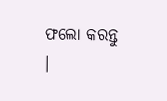ଫଲୋ କରନ୍ତୁ ।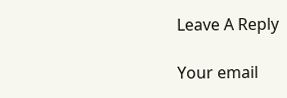Leave A Reply

Your email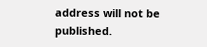address will not be published.